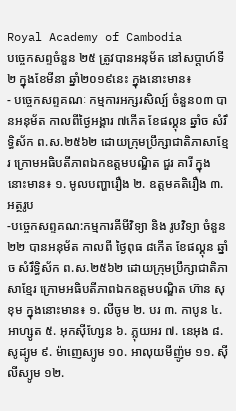Royal Academy of Cambodia
បច្ចេកសព្ទចំនួន ២៥ ត្រូវបានអនុម័ត នៅសប្តាហ៍ទី២ ក្នុងខែមីនា ឆ្នាំ២០១៩នេះ ក្នុងនោះមាន៖
- បច្ចេកសព្ទគណៈ កម្មការអក្សរសិល្ប៍ ចំនួន០៣ បានអនុម័ត កាលពីថ្ងៃអង្គារ ៧កើត ខែផល្គុន ឆ្នាំច សំរឹទ្ធិស័ក ព.ស.២៥៦២ ដោយក្រុមប្រឹក្សាជាតិភាសាខ្មែរ ក្រោមអធិបតីភាពឯកឧត្តមបណ្ឌិត ជួរ គារី ក្នុងនោះមាន៖ ១. មូលបញ្ហារឿង ២. ឧត្តមគតិរឿង ៣. អត្ថរូប
-បច្ចេកសព្ទគណ:កម្មការគីមីវិទ្យា និង រូបវិទ្យា ចំនួន២២ បានអនុម័ត កាលពី ថ្ងៃពុធ ៨កើត ខែផល្គុន ឆ្នាំច សំរឹទ្ធិស័ក ព.ស.២៥៦២ ដោយក្រុមប្រឹក្សាជាតិភាសាខ្មែរ ក្រោមអធិបតីភាពឯកឧត្តមបណ្ឌិត ហ៊ាន សុខុម ក្នុងនោះមាន៖ ១. លីចូម ២. បរ ៣. កាបូន ៤. អាហ្សូត ៥. អុកស៊ីហ្សែន ៦. ភ្លុយអរ ៧. នេអុង ៨. សូដ្យូម ៩. ម៉ាញេស្យូម ១០. អាលុយមីញ៉ូម ១១. ស៊ីលីស្យូម ១២.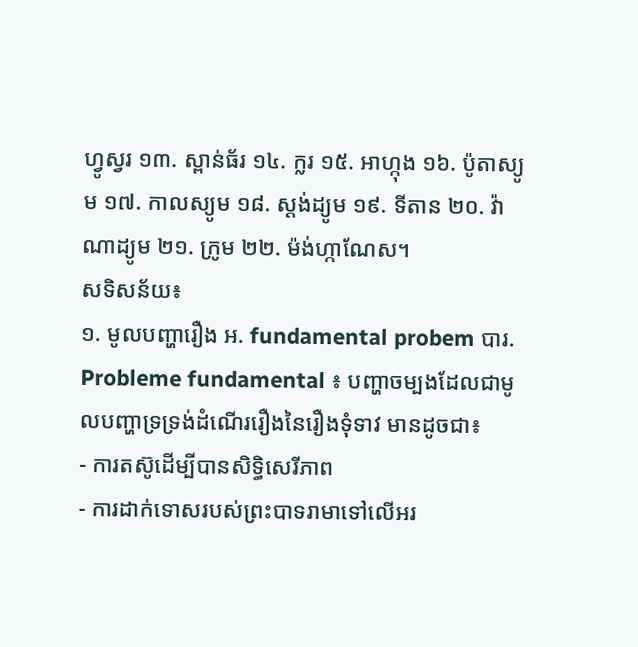ហ្វូស្វរ ១៣. ស្ពាន់ធ័រ ១៤. ក្លរ ១៥. អាហ្កុង ១៦. ប៉ូតាស្យូម ១៧. កាលស្យូម ១៨. ស្តង់ដ្យូម ១៩. ទីតាន ២០. វ៉ាណាដ្យូម ២១. ក្រូម ២២. ម៉ង់ហ្កាណែស។
សទិសន័យ៖
១. មូលបញ្ហារឿង អ. fundamental probem បារ. Probleme fundamental ៖ បញ្ហាចម្បងដែលជាមូលបញ្ហាទ្រទ្រង់ដំណើររឿងនៃរឿងទុំទាវ មានដូចជា៖
- ការតស៊ូដើម្បីបានសិទ្ធិសេរីភាព
- ការដាក់ទោសរបស់ព្រះបាទរាមាទៅលើអរ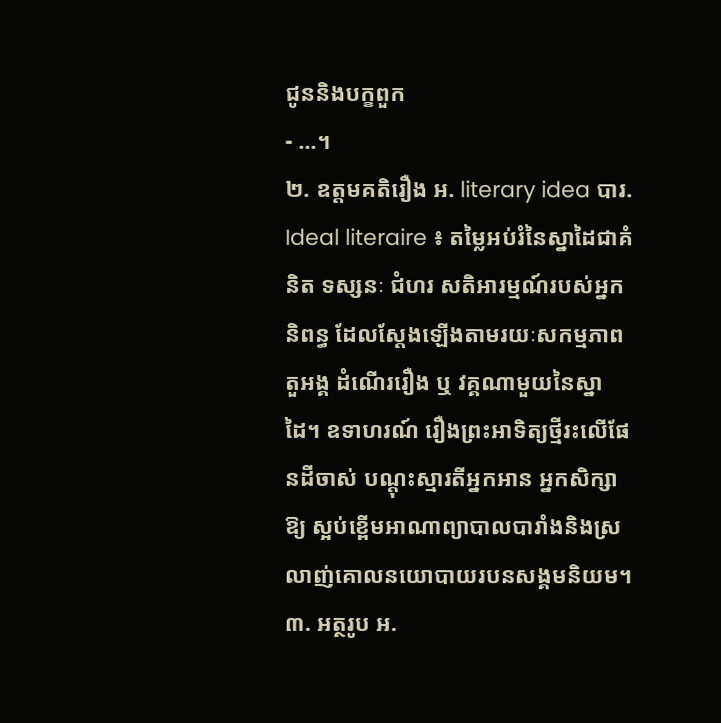ជូននិងបក្ខពួក
- ...។
២. ឧត្តមគតិរឿង អ. literary idea បារ. Ideal literaire ៖ តម្លៃអប់រំនៃស្នាដៃជាគំនិត ទស្សនៈ ជំហរ សតិអារម្មណ៍របស់អ្នកនិពន្ធ ដែលស្តែងឡើងតាមរយៈសកម្មភាពតួអង្គ ដំណើររឿង ឬ វគ្គណាមួយនៃស្នាដៃ។ ឧទាហរណ៍ រឿងព្រះអាទិត្យថ្មីរះលើផែនដីចាស់ បណ្តុះស្មារតីអ្នកអាន អ្នកសិក្សាឱ្យ ស្អប់ខ្ពើមអាណាព្យាបាលបារាំងនិងស្រលាញ់គោលនយោបាយរបនសង្គមនិយម។
៣. អត្ថរូប អ.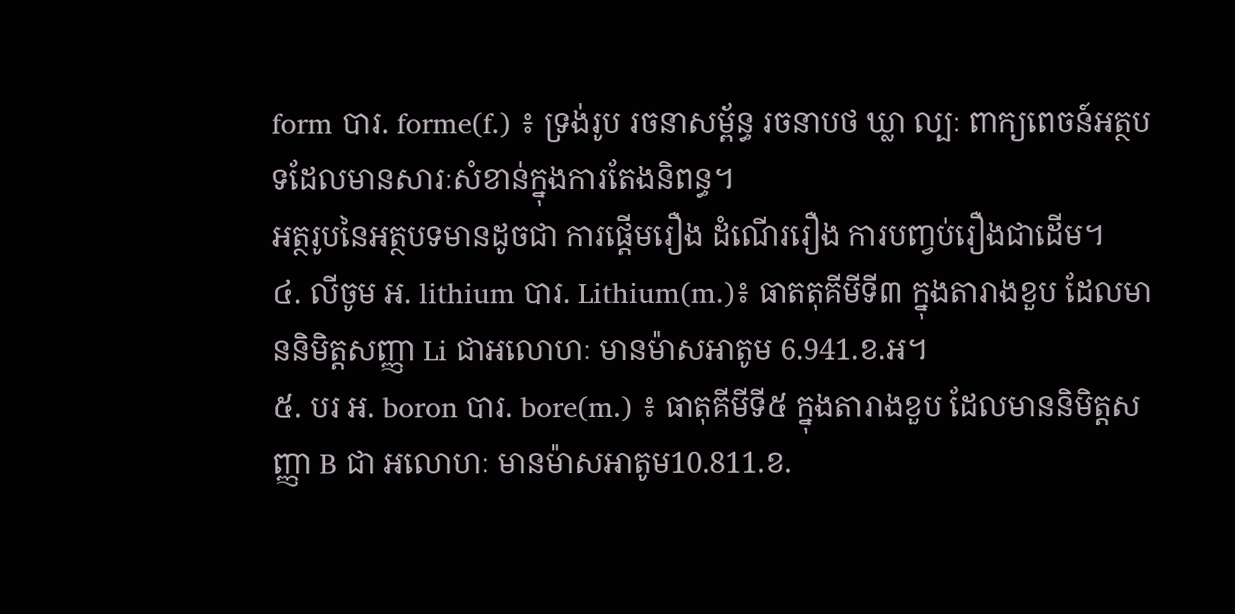form បារ. forme(f.) ៖ ទ្រង់រូប រចនាសម្ព័ន្ធ រចនាបថ ឃ្លា ល្បៈ ពាក្យពេចន៍អត្ថបទដែលមានសារៈសំខាន់ក្នុងការតែងនិពន្ធ។
អត្ថរូបនៃអត្ថបទមានដូចជា ការផ្តើមរឿង ដំណើររឿង ការបញ្វប់រឿងជាដើម។
៤. លីចូម អ. lithium បារ. Lithium(m.)៖ ធាតតុគីមីទី៣ ក្នុងតារាងខួប ដែលមាននិមិត្តសញ្ញា Li ជាអលោហៈ មានម៉ាសអាតូម 6.941.ខ.អ។
៥. បរ អ. boron បារ. bore(m.) ៖ ធាតុគីមីទី៥ ក្នុងតារាងខួប ដែលមាននិមិត្តសញ្ញា B ជា អលោហៈ មានម៉ាសអាតូម10.811.ខ.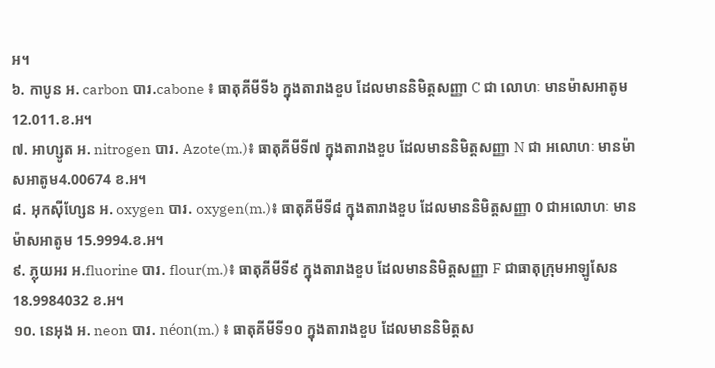អ។
៦. កាបូន អ. carbon បារ.cabone ៖ ធាតុគីមីទី៦ ក្នុងតារាងខួប ដែលមាននិមិត្តសញ្ញា C ជា លោហៈ មានម៉ាសអាតូម 12.011.ខ.អ។
៧. អាហ្សូត អ. nitrogen បារ. Azote(m.)៖ ធាតុគីមីទី៧ ក្នុងតារាងខួប ដែលមាននិមិត្តសញ្ញា N ជា អលោហៈ មានម៉ាសអាតូម4.00674 ខ.អ។
៨. អុកស៊ីហ្សែន អ. oxygen បារ. oxygen(m.)៖ ធាតុគីមីទី៨ ក្នុងតារាងខួប ដែលមាននិមិត្តសញ្ញា 0 ជាអលោហៈ មានម៉ាសអាតូម 15.9994.ខ.អ។
៩. ភ្លុយអរ អ.fluorine បារ. flour(m.)៖ ធាតុគីមីទី៩ ក្នុងតារាងខួប ដែលមាននិមិត្តសញ្ញា F ជាធាតុក្រុមអាឡូសែន 18.9984032 ខ.អ។
១០. នេអុង អ. neon បារ. néon(m.) ៖ ធាតុគីមីទី១០ ក្នុងតារាងខួប ដែលមាននិមិត្តស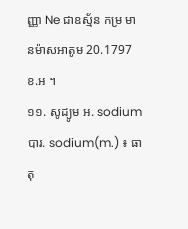ញ្ញា Ne ជាឧស្ម័ន កម្រ មានម៉ាសអាតូម 20.1797 ខ.អ ។
១១. សូដ្យូម អ. sodium បារ. sodium(m.) ៖ ធាតុ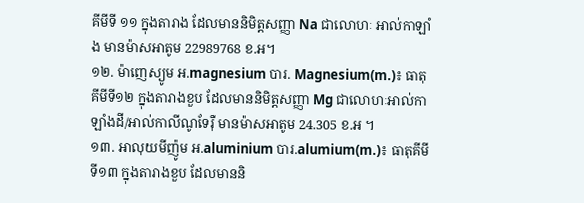គីមីទី ១១ ក្នុងតារាង ដែលមាននិមិត្តសញ្ញា Na ជាលោហៈ អាល់កាឡាំង មានម៉ាសអាតូម 22989768 ខ.អ។
១២. ម៉ាញេស្យូម អ.magnesium បារ. Magnesium(m.)៖ ធាតុគីមីទី១២ ក្នុងតារាងខួប ដែលមាននិមិត្តសញ្ញា Mg ជាលោហៈអាល់កាឡាំងដី/អាល់កាលីណូទែរ៉ឺ មានម៉ាសអាតូម 24.305 ខ.អ ។
១៣. អាលុយមីញ៉ូម អ.aluminium បារ.alumium(m.)៖ ធាតុគីមីទី១៣ ក្នុងតារាងខួប ដែលមាននិ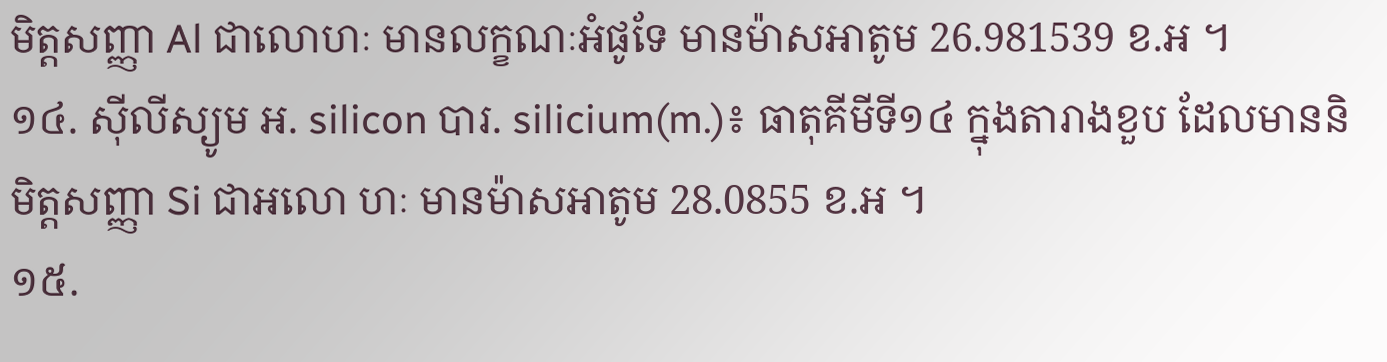មិត្តសញ្ញា Al ជាលោហៈ មានលក្ខណៈអំផូទែ មានម៉ាសអាតូម 26.981539 ខ.អ ។
១៤. ស៊ីលីស្យូម អ. silicon បារ. silicium(m.)៖ ធាតុគីមីទី១៤ ក្នុងតារាងខួប ដែលមាននិមិត្តសញ្ញា Si ជាអលោ ហៈ មានម៉ាសអាតូម 28.0855 ខ.អ ។
១៥.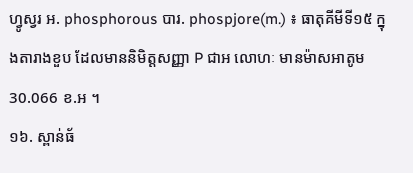ហ្វូស្វរ អ. phosphorous បារ. phospjore(m.) ៖ ធាតុគីមីទី១៥ ក្នុងតារាងខួប ដែលមាននិមិត្តសញ្ញា P ជាអ លោហៈ មានម៉ាសអាតូម 30.066 ខ.អ ។
១៦. ស្ពាន់ធ័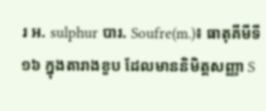រ អ. sulphur បារ. Soufre(m.)៖ ធាតុគីមីទី១៦ ក្នុងតារាងខួប ដែលមាននិមិត្តសញ្ញា S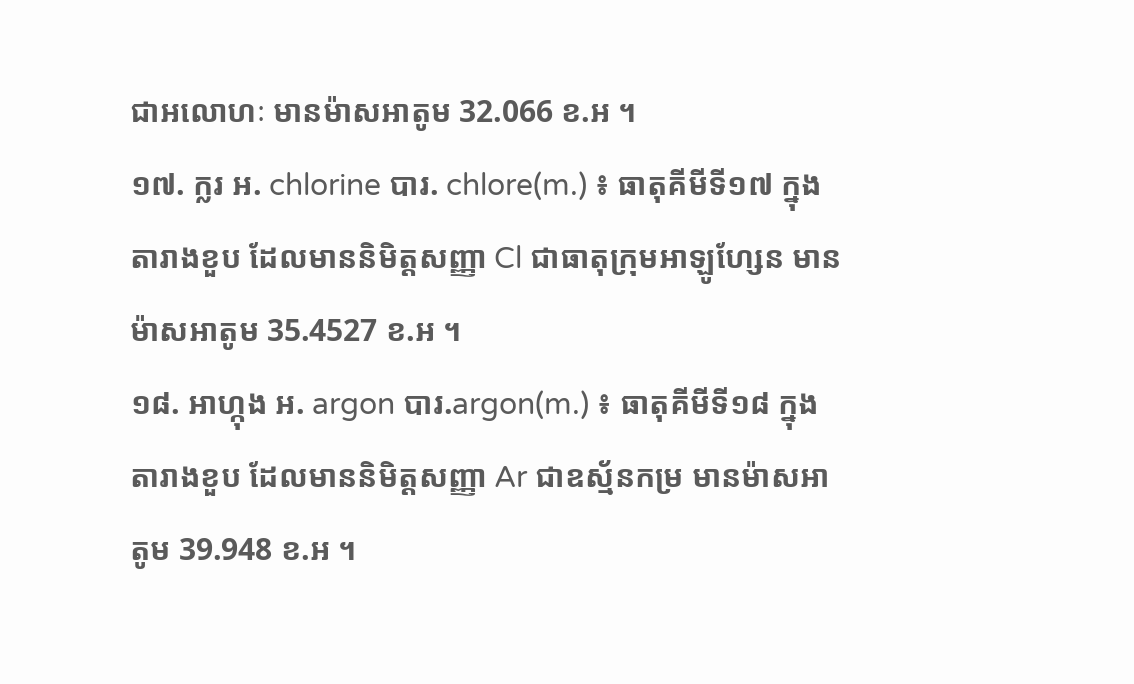ជាអលោហៈ មានម៉ាសអាតូម 32.066 ខ.អ ។
១៧. ក្លរ អ. chlorine បារ. chlore(m.) ៖ ធាតុគីមីទី១៧ ក្នុងតារាងខួប ដែលមាននិមិត្តសញ្ញា Cl ជាធាតុក្រុមអាឡូហ្សែន មានម៉ាសអាតូម 35.4527 ខ.អ ។
១៨. អាហ្កុង អ. argon បារ.argon(m.) ៖ ធាតុគីមីទី១៨ ក្នុងតារាងខួប ដែលមាននិមិត្តសញ្ញា Ar ជាឧស្ម័នកម្រ មានម៉ាសអាតូម 39.948 ខ.អ ។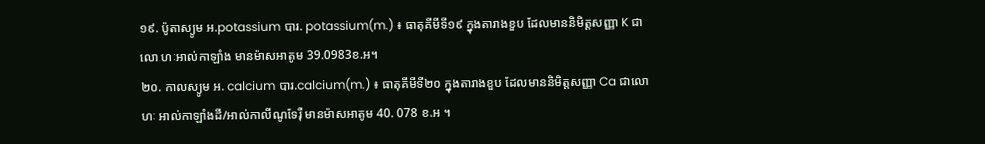១៩. ប៉ូតាស្យូម អ.potassium បារ. potassium(m.) ៖ ធាតុគីមីទី១៩ ក្នុងតារាងខួប ដែលមាននិមិត្តសញ្ញា K ជាលោ ហៈអាល់កាឡាំង មានម៉ាសអាតូម 39.0983ខ.អ។
២០. កាលស្យូម អ. calcium បារ.calcium(m.) ៖ ធាតុគីមីទី២០ ក្នុងតារាងខួប ដែលមាននិមិត្តសញ្ញា Ca ជាលោហៈ អាល់កាឡាំងដី/អាល់កាលីណូទែរ៉ឺ មានម៉ាសអាតូម 40. 078 ខ.អ ។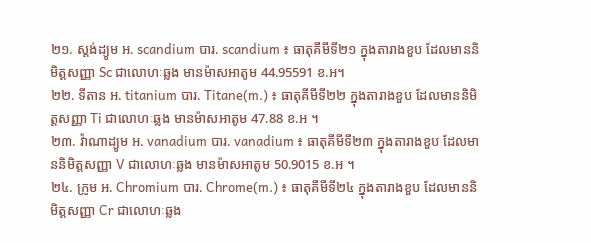២១. ស្តង់ដ្យូម អ. scandium បារ. scandium ៖ ធាតុគីមីទី២១ ក្នុងតារាងខួប ដែលមាននិមិត្តសញ្ញា Sc ជាលោហៈឆ្លង មានម៉ាសអាតូម 44.95591 ខ.អ។
២២. ទីតាន អ. titanium បារ. Titane(m.) ៖ ធាតុគីមីទី២២ ក្នុងតារាងខួប ដែលមាននិមិត្តសញ្ញា Ti ជាលោហៈឆ្លង មានម៉ាសអាតូម 47.88 ខ.អ ។
២៣. វ៉ាណាដ្យូម អ. vanadium បារ. vanadium ៖ ធាតុគីមីទី២៣ ក្នុងតារាងខួប ដែលមាននិមិត្តសញ្ញា V ជាលោហៈឆ្លង មានម៉ាសអាតូម 50.9015 ខ.អ ។
២៤. ក្រូម អ. Chromium បារ. Chrome(m.) ៖ ធាតុគីមីទី២៤ ក្នុងតារាងខួប ដែលមាននិមិត្តសញ្ញា Cr ជាលោហៈឆ្លង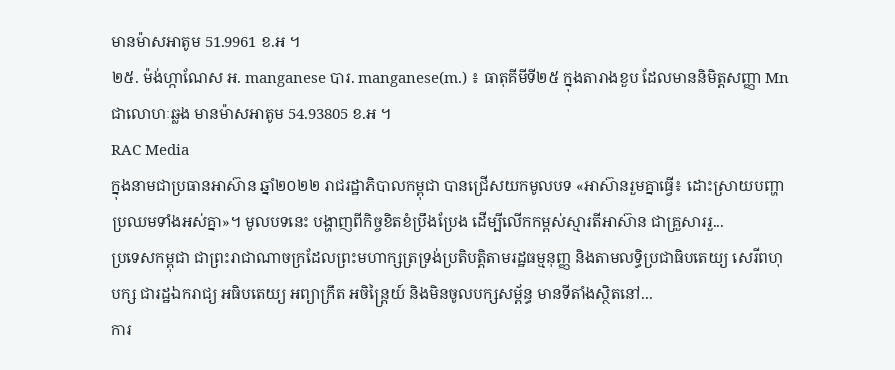មានម៉ាសអាតូម 51.9961 ខ.អ ។
២៥. ម៉ង់ហ្កាណែស អ. manganese បារ. manganese(m.) ៖ ធាតុគីមីទី២៥ ក្នុងតារាងខួប ដែលមាននិមិត្តសញ្ញា Mn ជាលោហៈឆ្លង មានម៉ាសអាតូម 54.93805 ខ.អ ។
RAC Media
ក្នុងនាមជាប្រធានអាស៊ាន ឆ្នាំ២០២២ រាជរដ្ឋាភិបាលកម្ពុជា បានជ្រើសយកមូលបទ «អាស៊ានរួមគ្នាធ្វើ៖ ដោះស្រាយបញ្ហាប្រឈមទាំងអស់គ្នា»។ មូលបទនេះ បង្ហាញពីកិច្ចខិតខំប្រឹងប្រែង ដើម្បីលើកកម្ពស់ស្មារតីអាស៊ាន ជាគ្រួសាររួ...
ប្រទេសកម្ពុជា ជាព្រះរាជាណាចក្រដែលព្រះមហាក្សត្រទ្រង់ប្រតិបត្តិតាមរដ្ឋធម្មនុញ្ញ និងតាមលទ្ធិប្រជាធិបតេយ្យ សេរីពហុបក្ស ជារដ្ឋឯករាជ្យ អធិបតេយ្យ អព្យាក្រឹត អចិន្ត្រៃយ៍ និងមិនចូលបក្សសម្ព័ន្ធ មានទីតាំងស្ថិតនៅ...
ការ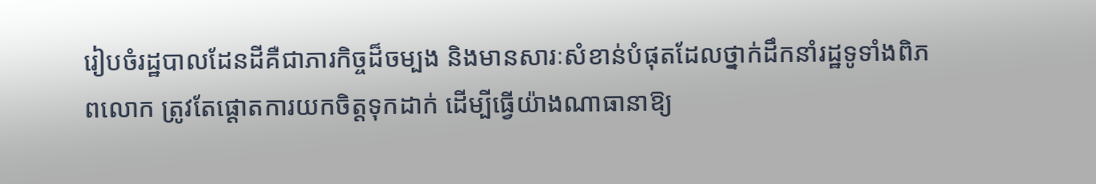រៀបចំរដ្ឋបាលដែនដីគឺជាភារកិច្ចដ៏ចម្បង និងមានសារៈសំខាន់បំផុតដែលថ្នាក់ដឹកនាំរដ្ឋទូទាំងពិភពលោក ត្រូវតែផ្ដោតការយកចិត្តទុកដាក់ ដើម្បីធ្វើយ៉ាងណាធានាឱ្យ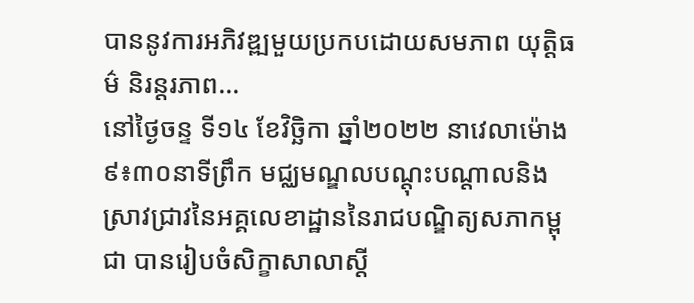បាននូវការអភិវឌ្ឍមួយប្រកបដោយសមភាព យុត្តិធម៌ និរន្តរភាព...
នៅថ្ងៃចន្ទ ទី១៤ ខែវិច្ឆិកា ឆ្នាំ២០២២ នាវេលាម៉ោង៩៖៣០នាទីព្រឹក មជ្ឈមណ្ឌលបណ្តុះបណ្តាលនិងស្រាវជ្រាវនៃអគ្គលេខាដ្ឋាននៃរាជបណ្ឌិត្យសភាកម្ពុជា បានរៀបចំសិក្ខាសាលាស្តី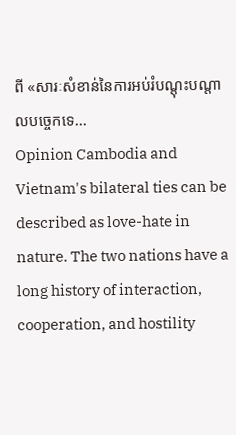ពី «សារៈសំខាន់នៃការអប់រំបណ្តុះបណ្តាលបច្ចេកទេ...
Opinion Cambodia and Vietnam's bilateral ties can be described as love-hate in nature. The two nations have a long history of interaction, cooperation, and hostility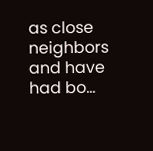as close neighbors and have had bo...